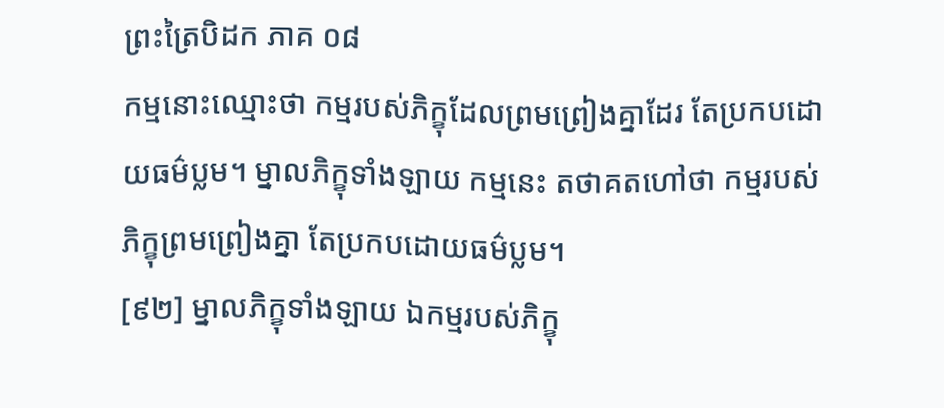ព្រះត្រៃបិដក ភាគ ០៨
កម្មនោះឈ្មោះថា កម្មរបស់ភិក្ខុដែលព្រមព្រៀងគ្នាដែរ តែប្រកបដោយធម៌ប្លម។ ម្នាលភិក្ខុទាំងឡាយ កម្មនេះ តថាគតហៅថា កម្មរបស់ភិក្ខុព្រមព្រៀងគ្នា តែប្រកបដោយធម៌ប្លម។
[៩២] ម្នាលភិក្ខុទាំងឡាយ ឯកម្មរបស់ភិក្ខុ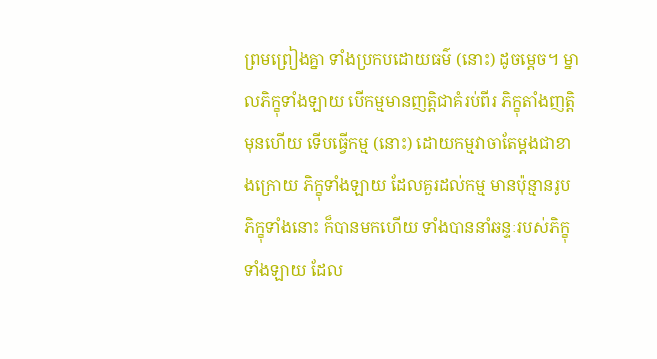ព្រមព្រៀងគ្នា ទាំងប្រកបដោយធម៌ (នោះ) ដូចម្តេច។ ម្នាលភិក្ខុទាំងឡាយ បើកម្មមានញត្តិជាគំរប់ពីរ ភិក្ខុតាំងញត្តិមុនហើយ ទើបធ្វើកម្ម (នោះ) ដោយកម្មវាចាតែម្តងជាខាងក្រោយ ភិក្ខុទាំងឡាយ ដែលគួរដល់កម្ម មានប៉ុន្មានរូប ភិក្ខុទាំងនោះ ក៏បានមកហើយ ទាំងបាននាំឆន្ទៈរបស់ភិក្ខុទាំងឡាយ ដែល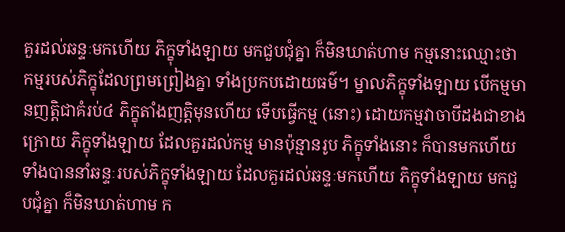គួរដល់ឆន្ទៈមកហើយ ភិក្ខុទាំងឡាយ មកជួបជុំគ្នា ក៏មិនឃាត់ហាម កម្មនោះឈ្មោះថា កម្មរបស់ភិក្ខុដែលព្រមព្រៀងគ្នា ទាំងប្រកបដោយធម៌។ ម្នាលភិក្ខុទាំងឡាយ បើកម្មមានញត្តិជាគំរប់៤ ភិក្ខុតាំងញត្តិមុនហើយ ទើបធ្វើកម្ម (នោះ) ដោយកម្មវាចាបីដងជាខាងក្រោយ ភិក្ខុទាំងឡាយ ដែលគួរដល់កម្ម មានប៉ុន្មានរូប ភិក្ខុទាំងនោះ ក៏បានមកហើយ ទាំងបាននាំឆន្ទៈរបស់ភិក្ខុទាំងឡាយ ដែលគួរដល់ឆន្ទៈមកហើយ ភិក្ខុទាំងឡាយ មកជួបជុំគ្នា ក៏មិនឃាត់ហាម ក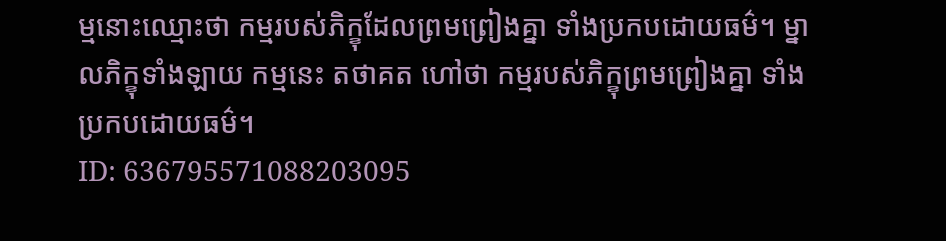ម្មនោះឈ្មោះថា កម្មរបស់ភិក្ខុដែលព្រមព្រៀងគ្នា ទាំងប្រកបដោយធម៌។ ម្នាលភិក្ខុទាំងឡាយ កម្មនេះ តថាគត ហៅថា កម្មរបស់ភិក្ខុព្រមព្រៀងគ្នា ទាំងប្រកបដោយធម៌។
ID: 636795571088203095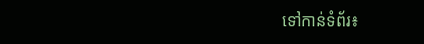ទៅកាន់ទំព័រ៖